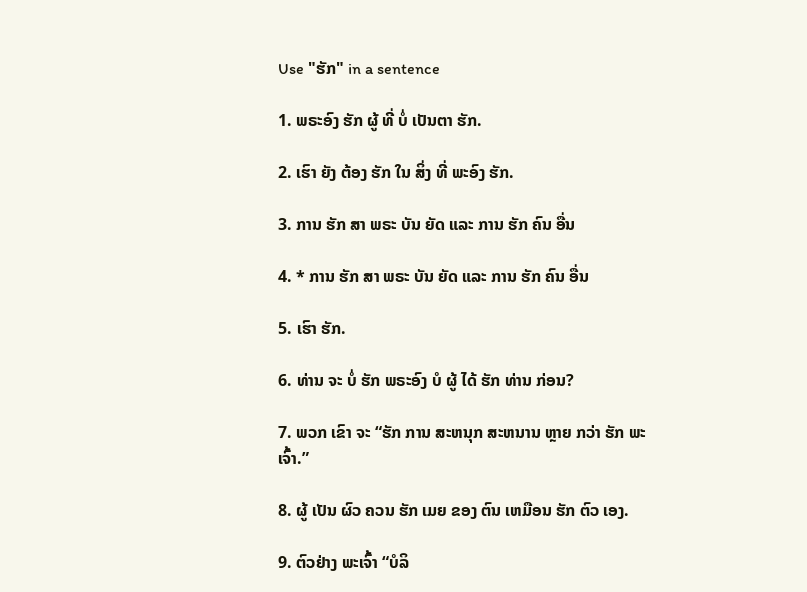Use "ຮັກ" in a sentence

1. ພຣະອົງ ຮັກ ຜູ້ ທີ່ ບໍ່ ເປັນຕາ ຮັກ.

2. ເຮົາ ຍັງ ຕ້ອງ ຮັກ ໃນ ສິ່ງ ທີ່ ພະອົງ ຮັກ.

3. ການ ຮັກ ສາ ພຣະ ບັນ ຍັດ ແລະ ການ ຮັກ ຄົນ ອື່ນ

4. * ການ ຮັກ ສາ ພຣະ ບັນ ຍັດ ແລະ ການ ຮັກ ຄົນ ອື່ນ

5. ເຮົາ ຮັກ.

6. ທ່ານ ຈະ ບໍ່ ຮັກ ພຣະອົງ ບໍ ຜູ້ ໄດ້ ຮັກ ທ່ານ ກ່ອນ?

7. ພວກ ເຂົາ ຈະ “ຮັກ ການ ສະຫນຸກ ສະຫນານ ຫຼາຍ ກວ່າ ຮັກ ພະເຈົ້າ.”

8. ຜູ້ ເປັນ ຜົວ ຄວນ ຮັກ ເມຍ ຂອງ ຕົນ ເຫມືອນ ຮັກ ຕົວ ເອງ.

9. ຕົວຢ່າງ ພະເຈົ້າ “ບໍລິ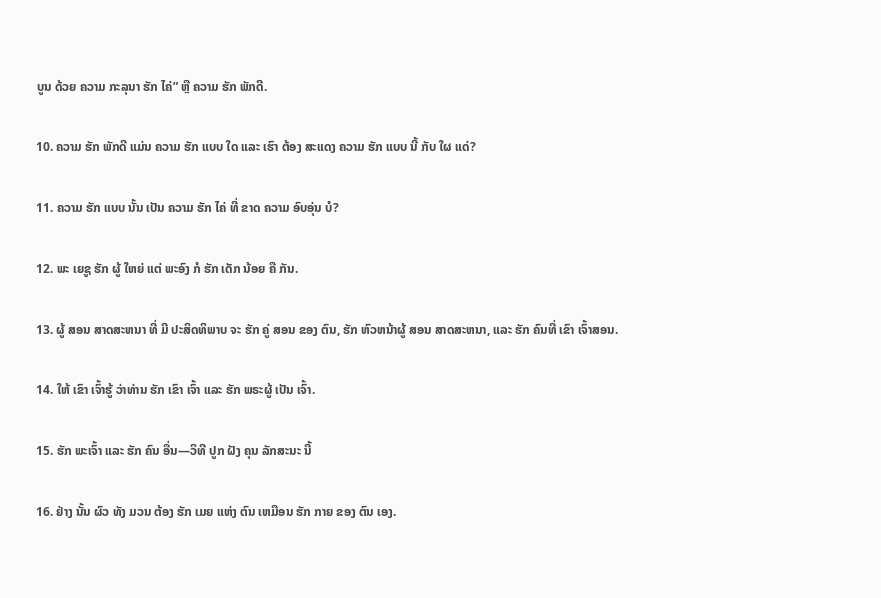ບູນ ດ້ວຍ ຄວາມ ກະລຸນາ ຮັກ ໄຄ່” ຫຼື ຄວາມ ຮັກ ພັກດີ.

10. ຄວາມ ຮັກ ພັກດີ ແມ່ນ ຄວາມ ຮັກ ແບບ ໃດ ແລະ ເຮົາ ຕ້ອງ ສະແດງ ຄວາມ ຮັກ ແບບ ນີ້ ກັບ ໃຜ ແດ່?

11. ຄວາມ ຮັກ ແບບ ນັ້ນ ເປັນ ຄວາມ ຮັກ ໄຄ່ ທີ່ ຂາດ ຄວາມ ອົບອຸ່ນ ບໍ?

12. ພະ ເຍຊູ ຮັກ ຜູ້ ໃຫຍ່ ແຕ່ ພະອົງ ກໍ ຮັກ ເດັກ ນ້ອຍ ຄື ກັນ.

13. ຜູ້ ສອນ ສາດສະຫນາ ທີ່ ມີ ປະສິດທິພາບ ຈະ ຮັກ ຄູ່ ສອນ ຂອງ ຕົນ, ຮັກ ຫົວຫນ້າຜູ້ ສອນ ສາດສະຫນາ, ແລະ ຮັກ ຄົນທີ່ ເຂົາ ເຈົ້າສອນ.

14. ໃຫ້ ເຂົາ ເຈົ້າຮູ້ ວ່າທ່ານ ຮັກ ເຂົາ ເຈົ້າ ແລະ ຮັກ ພຣະຜູ້ ເປັນ ເຈົ້າ.

15. ຮັກ ພະເຈົ້າ ແລະ ຮັກ ຄົນ ອື່ນ—ວິທີ ປູກ ຝັງ ຄຸນ ລັກສະນະ ນີ້

16. ຢ່າງ ນັ້ນ ຜົວ ທັງ ມວນ ຕ້ອງ ຮັກ ເມຍ ແຫ່ງ ຕົນ ເຫມືອນ ຮັກ ກາຍ ຂອງ ຕົນ ເອງ.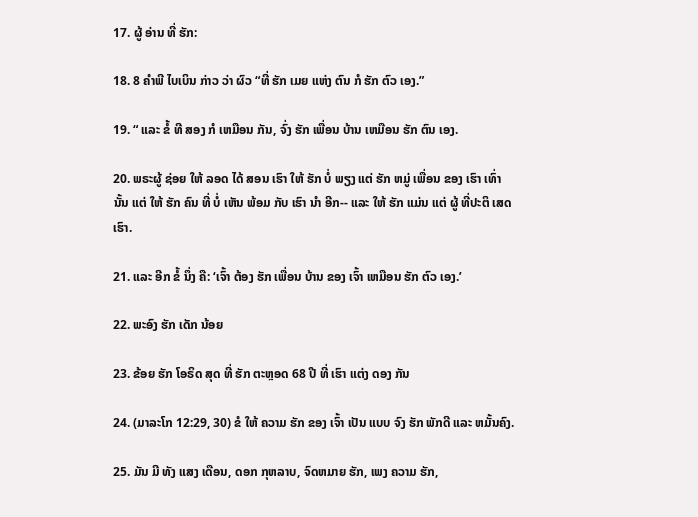17. ຜູ້ ອ່ານ ທີ່ ຮັກ:

18. 8 ຄໍາພີ ໄບເບິນ ກ່າວ ວ່າ ຜົວ “ທີ່ ຮັກ ເມຍ ແຫ່ງ ຕົນ ກໍ ຮັກ ຕົວ ເອງ.”

19. “ ແລະ ຂໍ້ ທີ ສອງ ກໍ ເຫມືອນ ກັນ, ຈົ່ງ ຮັກ ເພື່ອນ ບ້ານ ເຫມືອນ ຮັກ ຕົນ ເອງ.

20. ພຣະຜູ້ ຊ່ອຍ ໃຫ້ ລອດ ໄດ້ ສອນ ເຮົາ ໃຫ້ ຮັກ ບໍ່ ພຽງ ແຕ່ ຮັກ ຫມູ່ ເພື່ອນ ຂອງ ເຮົາ ເທົ່າ ນັ້ນ ແຕ່ ໃຫ້ ຮັກ ຄົນ ທີ່ ບໍ່ ເຫັນ ພ້ອມ ກັບ ເຮົາ ນໍາ ອີກ-- ແລະ ໃຫ້ ຮັກ ແມ່ນ ແຕ່ ຜູ້ ທີ່ປະຕິ ເສດ ເຮົາ.

21. ແລະ ອີກ ຂໍ້ ນຶ່ງ ຄື: ‘ເຈົ້າ ຕ້ອງ ຮັກ ເພື່ອນ ບ້ານ ຂອງ ເຈົ້າ ເຫມືອນ ຮັກ ຕົວ ເອງ.’

22. ພະອົງ ຮັກ ເດັກ ນ້ອຍ

23. ຂ້ອຍ ຮັກ ໂອຣິດ ສຸດ ທີ່ ຮັກ ຕະຫຼອດ 68 ປີ ທີ່ ເຮົາ ແຕ່ງ ດອງ ກັນ

24. (ມາລະໂກ 12:29, 30) ຂໍ ໃຫ້ ຄວາມ ຮັກ ຂອງ ເຈົ້າ ເປັນ ແບບ ຈົງ ຮັກ ພັກດີ ແລະ ຫມັ້ນຄົງ.

25. ມັນ ມີ ທັງ ແສງ ເດືອນ, ດອກ ກຸຫລາບ, ຈົດຫມາຍ ຮັກ, ເພງ ຄວາມ ຮັກ,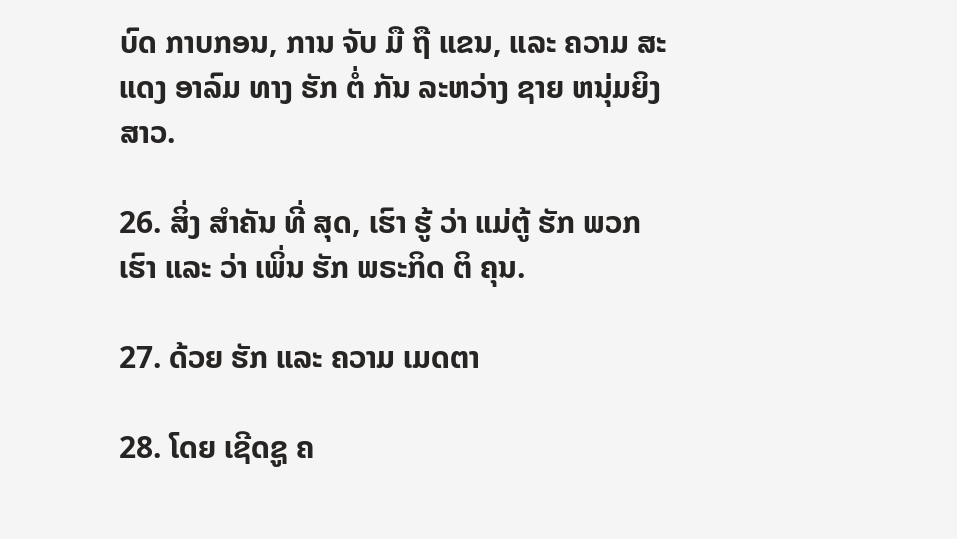ບົດ ກາບກອນ, ການ ຈັບ ມື ຖື ແຂນ, ແລະ ຄວາມ ສະແດງ ອາລົມ ທາງ ຮັກ ຕໍ່ ກັນ ລະຫວ່າງ ຊາຍ ຫນຸ່ມຍິງ ສາວ.

26. ສິ່ງ ສໍາຄັນ ທີ່ ສຸດ, ເຮົາ ຮູ້ ວ່າ ແມ່ຕູ້ ຮັກ ພວກ ເຮົາ ແລະ ວ່າ ເພິ່ນ ຮັກ ພຣະກິດ ຕິ ຄຸນ.

27. ດ້ວຍ ຮັກ ແລະ ຄວາມ ເມດຕາ

28. ໂດຍ ເຊີດຊູ ຄ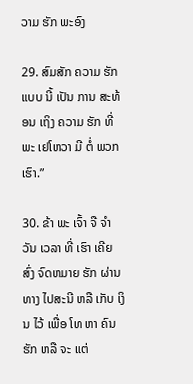ວາມ ຮັກ ພະອົງ

29. ສົມສັກ ຄວາມ ຮັກ ແບບ ນີ້ ເປັນ ການ ສະທ້ອນ ເຖິງ ຄວາມ ຮັກ ທີ່ ພະ ເຢໂຫວາ ມີ ຕໍ່ ພວກ ເຮົາ.”

30. ຂ້າ ພະ ເຈົ້າ ຈື ຈໍາ ວັນ ເວລາ ທີ່ ເຮົາ ເຄີຍ ສົ່ງ ຈົດຫມາຍ ຮັກ ຜ່ານ ທາງ ໄປສະນີ ຫລື ເກັບ ເງິນ ໄວ້ ເພື່ອ ໂທ ຫາ ຄົນ ຮັກ ຫລື ຈະ ແຕ່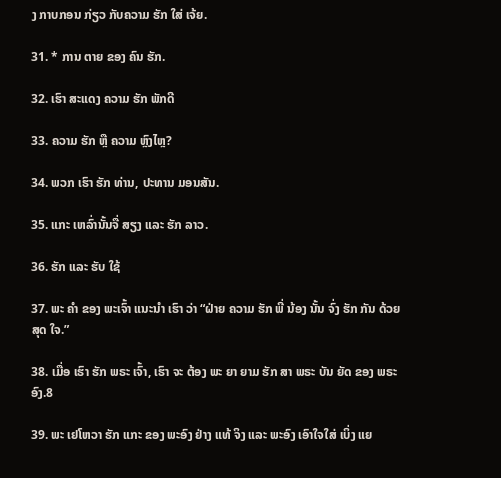ງ ກາບກອນ ກ່ຽວ ກັບຄວາມ ຮັກ ໃສ່ ເຈ້ຍ.

31. * ການ ຕາຍ ຂອງ ຄົນ ຮັກ.

32. ເຮົາ ສະແດງ ຄວາມ ຮັກ ພັກດີ

33. ຄວາມ ຮັກ ຫຼື ຄວາມ ຫຼົງໄຫຼ?

34. ພວກ ເຮົາ ຮັກ ທ່ານ, ປະທານ ມອນສັນ.

35. ແກະ ເຫລົ່ານັ້ນຈື່ ສຽງ ແລະ ຮັກ ລາວ.

36. ຮັກ ແລະ ຮັບ ໃຊ້

37. ພະ ຄໍາ ຂອງ ພະເຈົ້າ ແນະນໍາ ເຮົາ ວ່າ “ຝ່າຍ ຄວາມ ຮັກ ພີ່ ນ້ອງ ນັ້ນ ຈົ່ງ ຮັກ ກັນ ດ້ວຍ ສຸດ ໃຈ.”

38. ເມື່ອ ເຮົາ ຮັກ ພຣະ ເຈົ້າ, ເຮົາ ຈະ ຕ້ອງ ພະ ຍາ ຍາມ ຮັກ ສາ ພຣະ ບັນ ຍັດ ຂອງ ພຣະ ອົງ.8

39. ພະ ເຢໂຫວາ ຮັກ ແກະ ຂອງ ພະອົງ ຢ່າງ ແທ້ ຈິງ ແລະ ພະອົງ ເອົາໃຈໃສ່ ເບິ່ງ ແຍ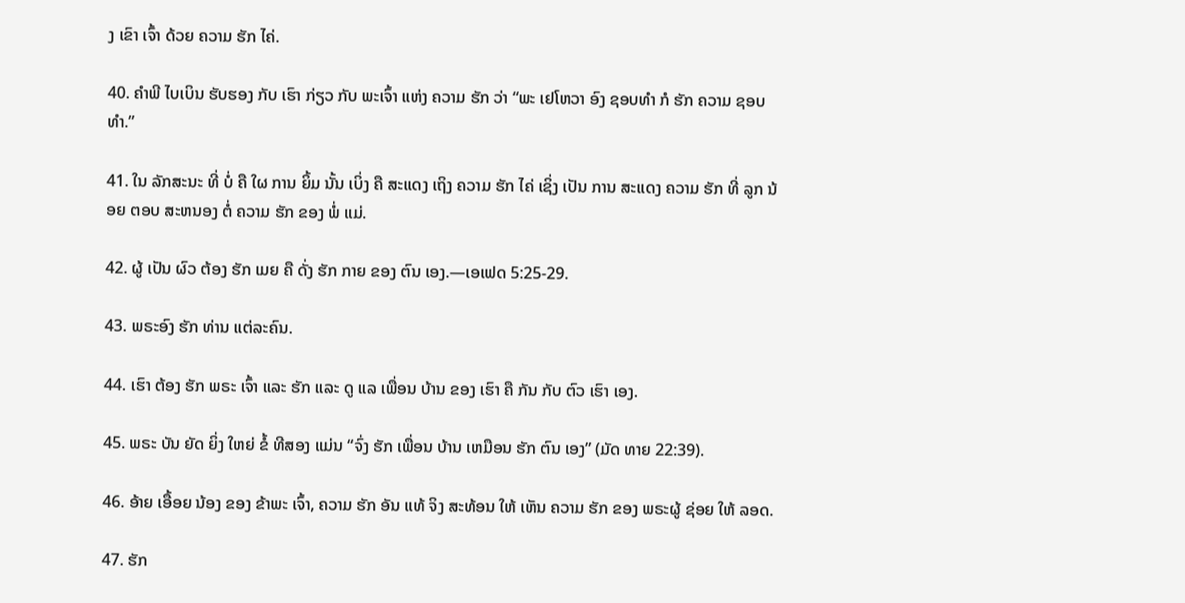ງ ເຂົາ ເຈົ້າ ດ້ວຍ ຄວາມ ຮັກ ໄຄ່.

40. ຄໍາພີ ໄບເບິນ ຮັບຮອງ ກັບ ເຮົາ ກ່ຽວ ກັບ ພະເຈົ້າ ແຫ່ງ ຄວາມ ຮັກ ວ່າ “ພະ ເຢໂຫວາ ອົງ ຊອບທໍາ ກໍ ຮັກ ຄວາມ ຊອບທໍາ.”

41. ໃນ ລັກສະນະ ທີ່ ບໍ່ ຄື ໃຜ ການ ຍິ້ມ ນັ້ນ ເບິ່ງ ຄື ສະແດງ ເຖິງ ຄວາມ ຮັກ ໄຄ່ ເຊິ່ງ ເປັນ ການ ສະແດງ ຄວາມ ຮັກ ທີ່ ລູກ ນ້ອຍ ຕອບ ສະຫນອງ ຕໍ່ ຄວາມ ຮັກ ຂອງ ພໍ່ ແມ່.

42. ຜູ້ ເປັນ ຜົວ ຕ້ອງ ຮັກ ເມຍ ຄື ດັ່ງ ຮັກ ກາຍ ຂອງ ຕົນ ເອງ.—ເອເຟດ 5:25-29.

43. ພຣະອົງ ຮັກ ທ່ານ ແຕ່ລະຄົນ.

44. ເຮົາ ຕ້ອງ ຮັກ ພຣະ ເຈົ້າ ແລະ ຮັກ ແລະ ດູ ແລ ເພື່ອນ ບ້ານ ຂອງ ເຮົາ ຄື ກັນ ກັບ ຕົວ ເຮົາ ເອງ.

45. ພຣະ ບັນ ຍັດ ຍິ່ງ ໃຫຍ່ ຂໍ້ ທີສອງ ແມ່ນ “ຈົ່ງ ຮັກ ເພື່ອນ ບ້ານ ເຫມືອນ ຮັກ ຕົນ ເອງ” (ມັດ ທາຍ 22:39).

46. ອ້າຍ ເອື້ອຍ ນ້ອງ ຂອງ ຂ້າພະ ເຈົ້າ, ຄວາມ ຮັກ ອັນ ແທ້ ຈິງ ສະທ້ອນ ໃຫ້ ເຫັນ ຄວາມ ຮັກ ຂອງ ພຣະຜູ້ ຊ່ອຍ ໃຫ້ ລອດ.

47. ຮັກ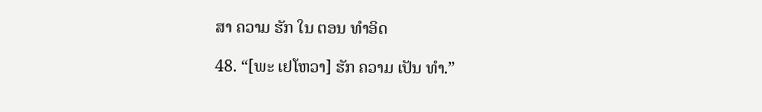ສາ ຄວາມ ຮັກ ໃນ ຕອນ ທໍາອິດ

48. “[ພະ ເຢໂຫວາ] ຮັກ ຄວາມ ເປັນ ທໍາ.”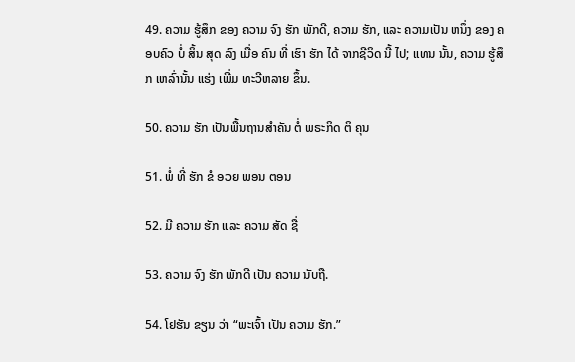49. ຄວາມ ຮູ້ສຶກ ຂອງ ຄວາມ ຈົງ ຮັກ ພັກດີ, ຄວາມ ຮັກ, ແລະ ຄວາມເປັນ ຫນຶ່ງ ຂອງ ຄອບຄົວ ບໍ່ ສິ້ນ ສຸດ ລົງ ເມື່ອ ຄົນ ທີ່ ເຮົາ ຮັກ ໄດ້ ຈາກຊີວິດ ນີ້ ໄປ; ແທນ ນັ້ນ, ຄວາມ ຮູ້ສຶກ ເຫລົ່ານັ້ນ ແຮ່ງ ເພີ່ມ ທະວີຫລາຍ ຂຶ້ນ.

50. ຄວາມ ຮັກ ເປັນພື້ນຖານສໍາຄັນ ຕໍ່ ພຣະກິດ ຕິ ຄຸນ

51. ພໍ່ ທີ່ ຮັກ ຂໍ ອວຍ ພອນ ຕອນ

52. ມີ ຄວາມ ຮັກ ແລະ ຄວາມ ສັດ ຊື່

53. ຄວາມ ຈົງ ຮັກ ພັກດີ ເປັນ ຄວາມ ນັບຖື.

54. ໂຢຮັນ ຂຽນ ວ່າ “ພະເຈົ້າ ເປັນ ຄວາມ ຮັກ.”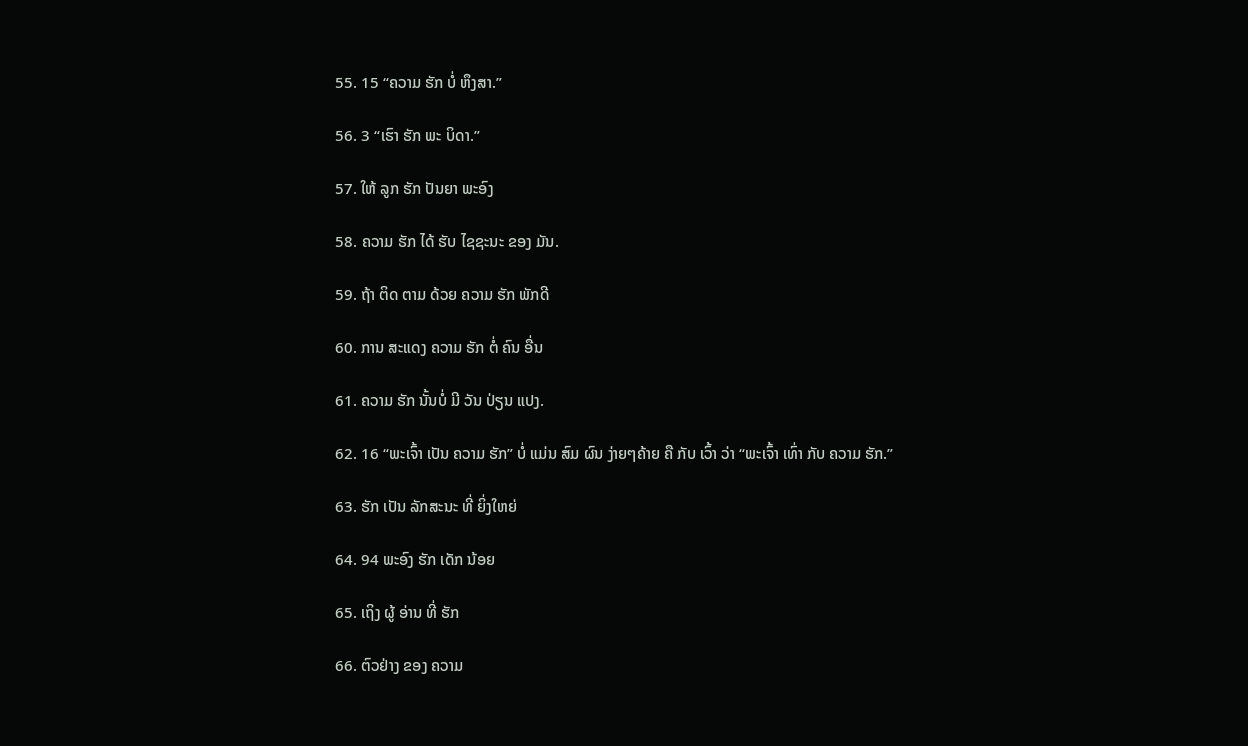55. 15 “ຄວາມ ຮັກ ບໍ່ ຫຶງສາ.”

56. 3 “ເຮົາ ຮັກ ພະ ບິດາ.”

57. ໃຫ້ ລູກ ຮັກ ປັນຍາ ພະອົງ

58. ຄວາມ ຮັກ ໄດ້ ຮັບ ໄຊຊະນະ ຂອງ ມັນ.

59. ຖ້າ ຕິດ ຕາມ ດ້ວຍ ຄວາມ ຮັກ ພັກດີ

60. ການ ສະແດງ ຄວາມ ຮັກ ຕໍ່ ຄົນ ອື່ນ

61. ຄວາມ ຮັກ ນັ້ນບໍ່ ມີ ວັນ ປ່ຽນ ແປງ.

62. 16 “ພະເຈົ້າ ເປັນ ຄວາມ ຮັກ” ບໍ່ ແມ່ນ ສົມ ຜົນ ງ່າຍໆຄ້າຍ ຄື ກັບ ເວົ້າ ວ່າ “ພະເຈົ້າ ເທົ່າ ກັບ ຄວາມ ຮັກ.”

63. ຮັກ ເປັນ ລັກສະນະ ທີ່ ຍິ່ງໃຫຍ່

64. 94 ພະອົງ ຮັກ ເດັກ ນ້ອຍ

65. ເຖິງ ຜູ້ ອ່ານ ທີ່ ຮັກ

66. ຕົວຢ່າງ ຂອງ ຄວາມ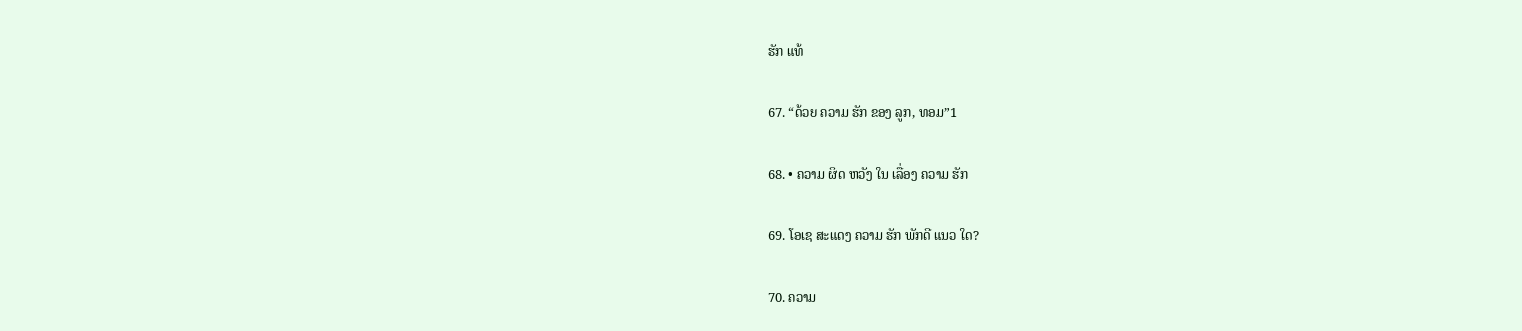ຮັກ ແທ້

67. “ດ້ວຍ ຄວາມ ຮັກ ຂອງ ລູກ, ທອມ”1

68. • ຄວາມ ຜິດ ຫວັງ ໃນ ເລື່ອງ ຄວາມ ຮັກ

69. ໂອເຊ ສະແດງ ຄວາມ ຮັກ ພັກດີ ແນວ ໃດ?

70. ຄວາມ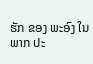ຮັກ ຂອງ ພະອົງ ໃນ ພາກ ປະ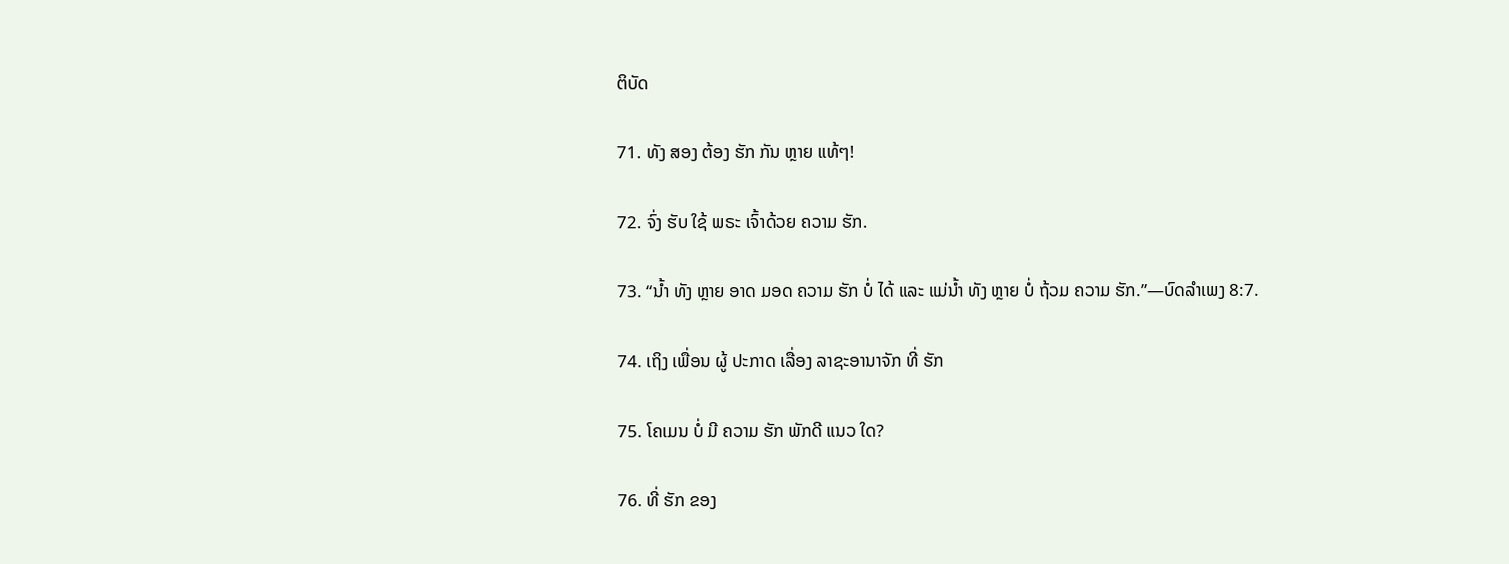ຕິບັດ

71. ທັງ ສອງ ຕ້ອງ ຮັກ ກັນ ຫຼາຍ ແທ້ໆ!

72. ຈົ່ງ ຮັບ ໃຊ້ ພຣະ ເຈົ້າດ້ວຍ ຄວາມ ຮັກ.

73. “ນໍ້າ ທັງ ຫຼາຍ ອາດ ມອດ ຄວາມ ຮັກ ບໍ່ ໄດ້ ແລະ ແມ່ນໍ້າ ທັງ ຫຼາຍ ບໍ່ ຖ້ວມ ຄວາມ ຮັກ.”—ບົດລໍາເພງ 8:7.

74. ເຖິງ ເພື່ອນ ຜູ້ ປະກາດ ເລື່ອງ ລາຊະອານາຈັກ ທີ່ ຮັກ

75. ໂຄເມນ ບໍ່ ມີ ຄວາມ ຮັກ ພັກດີ ແນວ ໃດ?

76. ທີ່ ຮັກ ຂອງ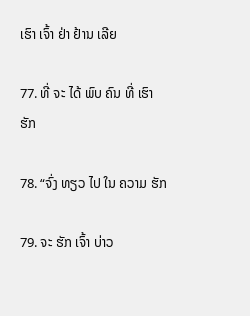ເຮົາ ເຈົ້າ ຢ່າ ຢ້ານ ເລີຍ

77. ທີ່ ຈະ ໄດ້ ພົບ ຄົນ ທີ່ ເຮົາ ຮັກ

78. “ຈົ່ງ ທຽວ ໄປ ໃນ ຄວາມ ຮັກ

79. ຈະ ຮັກ ເຈົ້າ ບ່າວ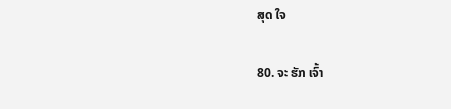ສຸດ ໃຈ

80. ຈະ ຮັກ ເຈົ້າ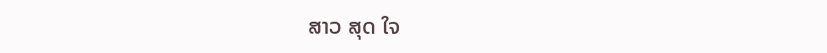ສາວ ສຸດ ໃຈ